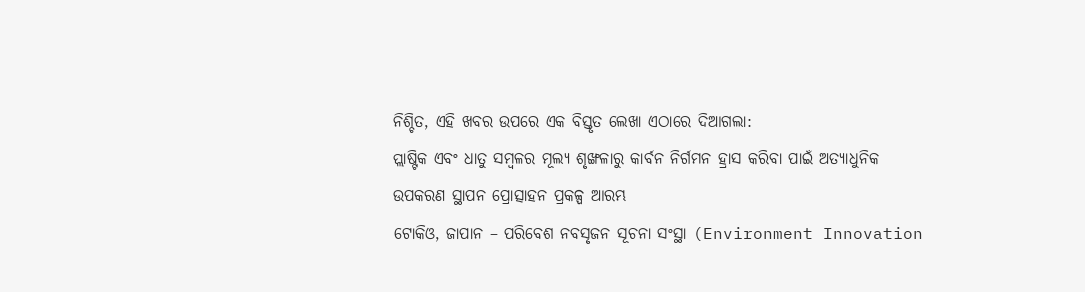ନିଶ୍ଚିତ, ଏହି ଖବର ଉପରେ ଏକ ବିସ୍ତୃତ ଲେଖା ଏଠାରେ ଦିଆଗଲା:
ପ୍ଲାଷ୍ଟିକ ଏବଂ ଧାତୁ ସମ୍ବଳର ମୂଲ୍ୟ ଶୃଙ୍ଖଳାରୁ କାର୍ବନ ନିର୍ଗମନ ହ୍ରାସ କରିବା ପାଇଁ ଅତ୍ୟାଧୁନିକ ଉପକରଣ ସ୍ଥାପନ ପ୍ରୋତ୍ସାହନ ପ୍ରକଳ୍ପ ଆରମ୍ଭ
ଟୋକିଓ, ଜାପାନ – ପରିବେଶ ନବସୃଜନ ସୂଚନା ସଂସ୍ଥା (Environment Innovation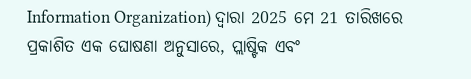Information Organization) ଦ୍ୱାରା 2025 ମେ 21 ତାରିଖରେ ପ୍ରକାଶିତ ଏକ ଘୋଷଣା ଅନୁସାରେ, ପ୍ଲାଷ୍ଟିକ ଏବଂ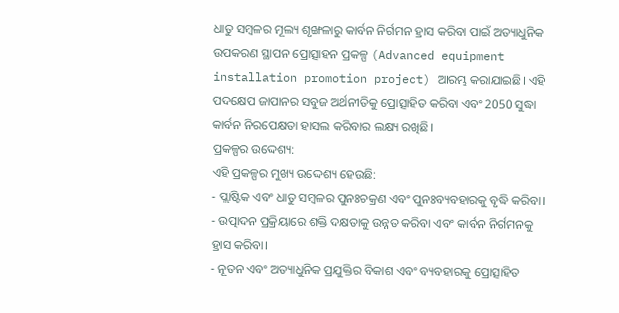ଧାତୁ ସମ୍ବଳର ମୂଲ୍ୟ ଶୃଙ୍ଖଳାରୁ କାର୍ବନ ନିର୍ଗମନ ହ୍ରାସ କରିବା ପାଇଁ ଅତ୍ୟାଧୁନିକ ଉପକରଣ ସ୍ଥାପନ ପ୍ରୋତ୍ସାହନ ପ୍ରକଳ୍ପ (Advanced equipment installation promotion project) ଆରମ୍ଭ କରାଯାଇଛି। ଏହି ପଦକ୍ଷେପ ଜାପାନର ସବୁଜ ଅର୍ଥନୀତିକୁ ପ୍ରୋତ୍ସାହିତ କରିବା ଏବଂ 2050 ସୁଦ୍ଧା କାର୍ବନ ନିରପେକ୍ଷତା ହାସଲ କରିବାର ଲକ୍ଷ୍ୟ ରଖିଛି।
ପ୍ରକଳ୍ପର ଉଦ୍ଦେଶ୍ୟ:
ଏହି ପ୍ରକଳ୍ପର ମୁଖ୍ୟ ଉଦ୍ଦେଶ୍ୟ ହେଉଛି:
- ପ୍ଲାଷ୍ଟିକ ଏବଂ ଧାତୁ ସମ୍ବଳର ପୁନଃଚକ୍ରଣ ଏବଂ ପୁନଃବ୍ୟବହାରକୁ ବୃଦ୍ଧି କରିବା।
- ଉତ୍ପାଦନ ପ୍ରକ୍ରିୟାରେ ଶକ୍ତି ଦକ୍ଷତାକୁ ଉନ୍ନତ କରିବା ଏବଂ କାର୍ବନ ନିର୍ଗମନକୁ ହ୍ରାସ କରିବା।
- ନୂତନ ଏବଂ ଅତ୍ୟାଧୁନିକ ପ୍ରଯୁକ୍ତିର ବିକାଶ ଏବଂ ବ୍ୟବହାରକୁ ପ୍ରୋତ୍ସାହିତ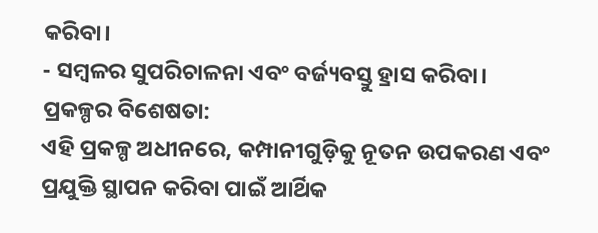କରିବା।
- ସମ୍ବଳର ସୁପରିଚାଳନା ଏବଂ ବର୍ଜ୍ୟବସ୍ତୁ ହ୍ରାସ କରିବା।
ପ୍ରକଳ୍ପର ବିଶେଷତା:
ଏହି ପ୍ରକଳ୍ପ ଅଧୀନରେ, କମ୍ପାନୀଗୁଡ଼ିକୁ ନୂତନ ଉପକରଣ ଏବଂ ପ୍ରଯୁକ୍ତି ସ୍ଥାପନ କରିବା ପାଇଁ ଆର୍ଥିକ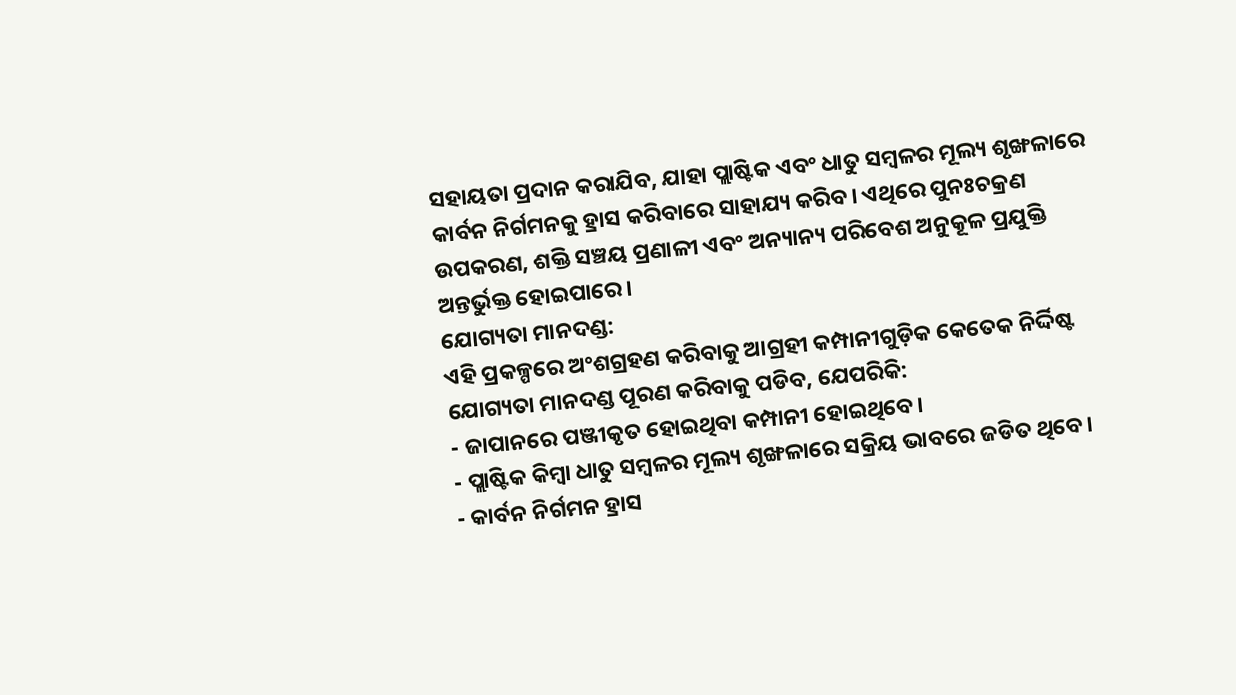ସହାୟତା ପ୍ରଦାନ କରାଯିବ, ଯାହା ପ୍ଲାଷ୍ଟିକ ଏବଂ ଧାତୁ ସମ୍ବଳର ମୂଲ୍ୟ ଶୃଙ୍ଖଳାରେ କାର୍ବନ ନିର୍ଗମନକୁ ହ୍ରାସ କରିବାରେ ସାହାଯ୍ୟ କରିବ। ଏଥିରେ ପୁନଃଚକ୍ରଣ ଉପକରଣ, ଶକ୍ତି ସଞ୍ଚୟ ପ୍ରଣାଳୀ ଏବଂ ଅନ୍ୟାନ୍ୟ ପରିବେଶ ଅନୁକୂଳ ପ୍ରଯୁକ୍ତି ଅନ୍ତର୍ଭୁକ୍ତ ହୋଇପାରେ।
ଯୋଗ୍ୟତା ମାନଦଣ୍ଡ:
ଏହି ପ୍ରକଳ୍ପରେ ଅଂଶଗ୍ରହଣ କରିବାକୁ ଆଗ୍ରହୀ କମ୍ପାନୀଗୁଡ଼ିକ କେତେକ ନିର୍ଦ୍ଦିଷ୍ଟ ଯୋଗ୍ୟତା ମାନଦଣ୍ଡ ପୂରଣ କରିବାକୁ ପଡିବ, ଯେପରିକି:
- ଜାପାନରେ ପଞ୍ଜୀକୃତ ହୋଇଥିବା କମ୍ପାନୀ ହୋଇଥିବେ।
- ପ୍ଲାଷ୍ଟିକ କିମ୍ବା ଧାତୁ ସମ୍ବଳର ମୂଲ୍ୟ ଶୃଙ୍ଖଳାରେ ସକ୍ରିୟ ଭାବରେ ଜଡିତ ଥିବେ।
- କାର୍ବନ ନିର୍ଗମନ ହ୍ରାସ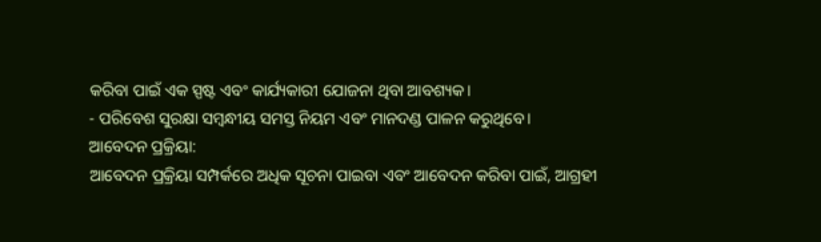କରିବା ପାଇଁ ଏକ ସ୍ପଷ୍ଟ ଏବଂ କାର୍ଯ୍ୟକାରୀ ଯୋଜନା ଥିବା ଆବଶ୍ୟକ।
- ପରିବେଶ ସୁରକ୍ଷା ସମ୍ବନ୍ଧୀୟ ସମସ୍ତ ନିୟମ ଏବଂ ମାନଦଣ୍ଡ ପାଳନ କରୁଥିବେ।
ଆବେଦନ ପ୍ରକ୍ରିୟା:
ଆବେଦନ ପ୍ରକ୍ରିୟା ସମ୍ପର୍କରେ ଅଧିକ ସୂଚନା ପାଇବା ଏବଂ ଆବେଦନ କରିବା ପାଇଁ, ଆଗ୍ରହୀ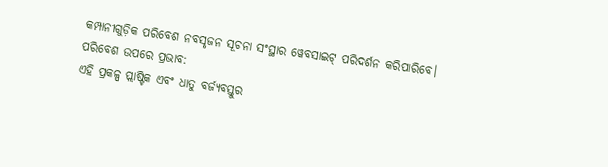କମ୍ପାନୀଗୁଡ଼ିକ ପରିବେଶ ନବସୃଜନ ସୂଚନା ସଂସ୍ଥାର ୱେବସାଇଟ୍ ପରିଦର୍ଶନ କରିପାରିବେ।
ପରିବେଶ ଉପରେ ପ୍ରଭାବ:
ଏହି ପ୍ରକଳ୍ପ ପ୍ଲାଷ୍ଟିକ ଏବଂ ଧାତୁ ବର୍ଜ୍ୟବସ୍ତୁର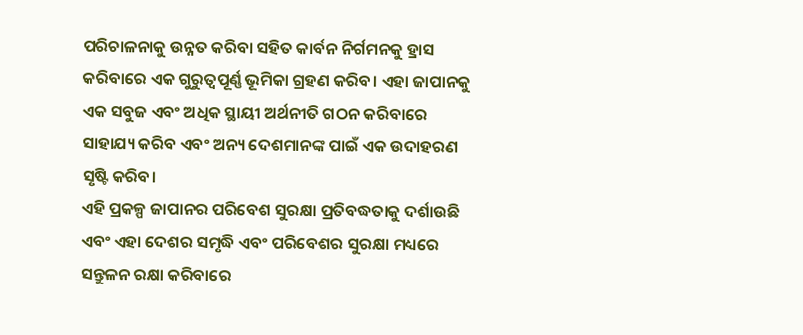ପରିଚାଳନାକୁ ଉନ୍ନତ କରିବା ସହିତ କାର୍ବନ ନିର୍ଗମନକୁ ହ୍ରାସ କରିବାରେ ଏକ ଗୁରୁତ୍ୱପୂର୍ଣ୍ଣ ଭୂମିକା ଗ୍ରହଣ କରିବ। ଏହା ଜାପାନକୁ ଏକ ସବୁଜ ଏବଂ ଅଧିକ ସ୍ଥାୟୀ ଅର୍ଥନୀତି ଗଠନ କରିବାରେ ସାହାଯ୍ୟ କରିବ ଏବଂ ଅନ୍ୟ ଦେଶମାନଙ୍କ ପାଇଁ ଏକ ଉଦାହରଣ ସୃଷ୍ଟି କରିବ।
ଏହି ପ୍ରକଳ୍ପ ଜାପାନର ପରିବେଶ ସୁରକ୍ଷା ପ୍ରତିବଦ୍ଧତାକୁ ଦର୍ଶାଉଛି ଏବଂ ଏହା ଦେଶର ସମୃଦ୍ଧି ଏବଂ ପରିବେଶର ସୁରକ୍ଷା ମଧ୍ୟରେ ସନ୍ତୁଳନ ରକ୍ଷା କରିବାରେ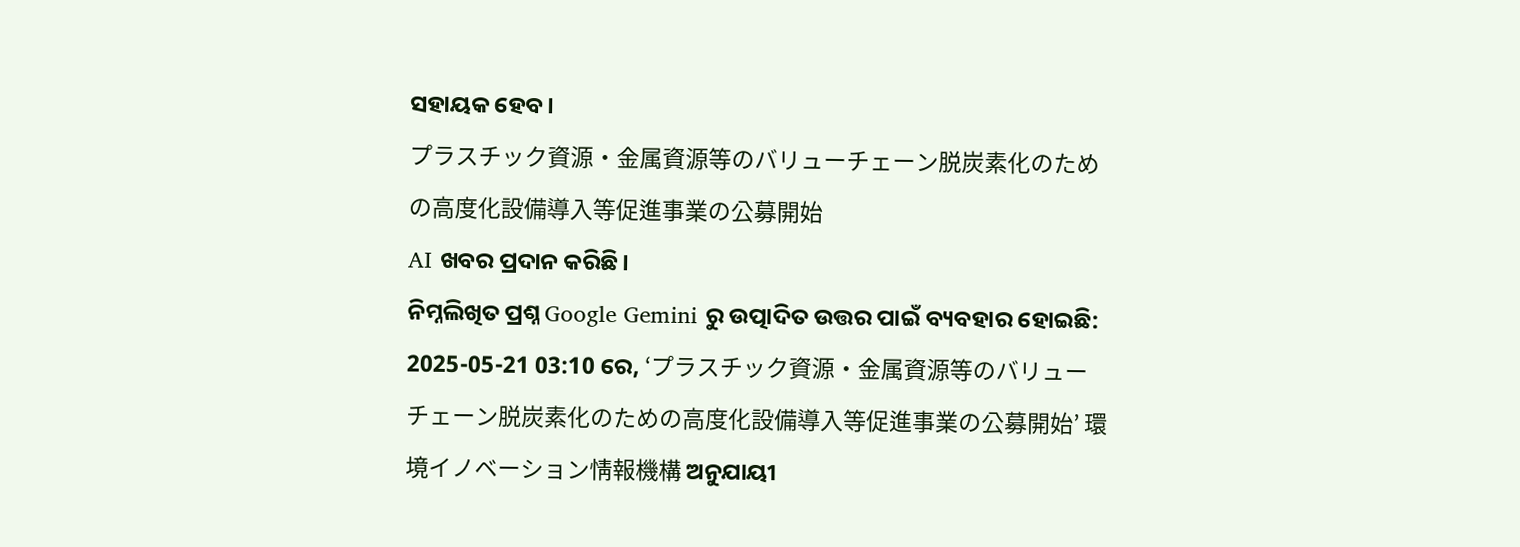ସହାୟକ ହେବ।
プラスチック資源・金属資源等のバリューチェーン脱炭素化のための高度化設備導入等促進事業の公募開始
AI ଖବର ପ୍ରଦାନ କରିଛି।
ନିମ୍ନଲିଖିତ ପ୍ରଶ୍ନ Google Gemini ରୁ ଉତ୍ପାଦିତ ଉତ୍ତର ପାଇଁ ବ୍ୟବହାର ହୋଇଛି:
2025-05-21 03:10 ରେ, ‘プラスチック資源・金属資源等のバリューチェーン脱炭素化のための高度化設備導入等促進事業の公募開始’ 環境イノベーション情報機構 ଅନୁଯାୟୀ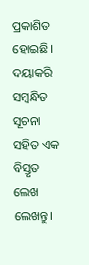ପ୍ରକାଶିତ ହୋଇଛି। ଦୟାକରି ସମ୍ବନ୍ଧିତ ସୂଚନା ସହିତ ଏକ ବିସ୍ତୃତ ଲେଖ ଲେଖନ୍ତୁ।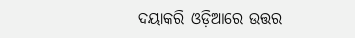ଦୟାକରି ଓଡ଼ିଆରେ ଉତ୍ତର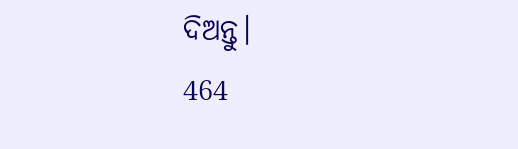ଦିଅନ୍ତୁ।
464